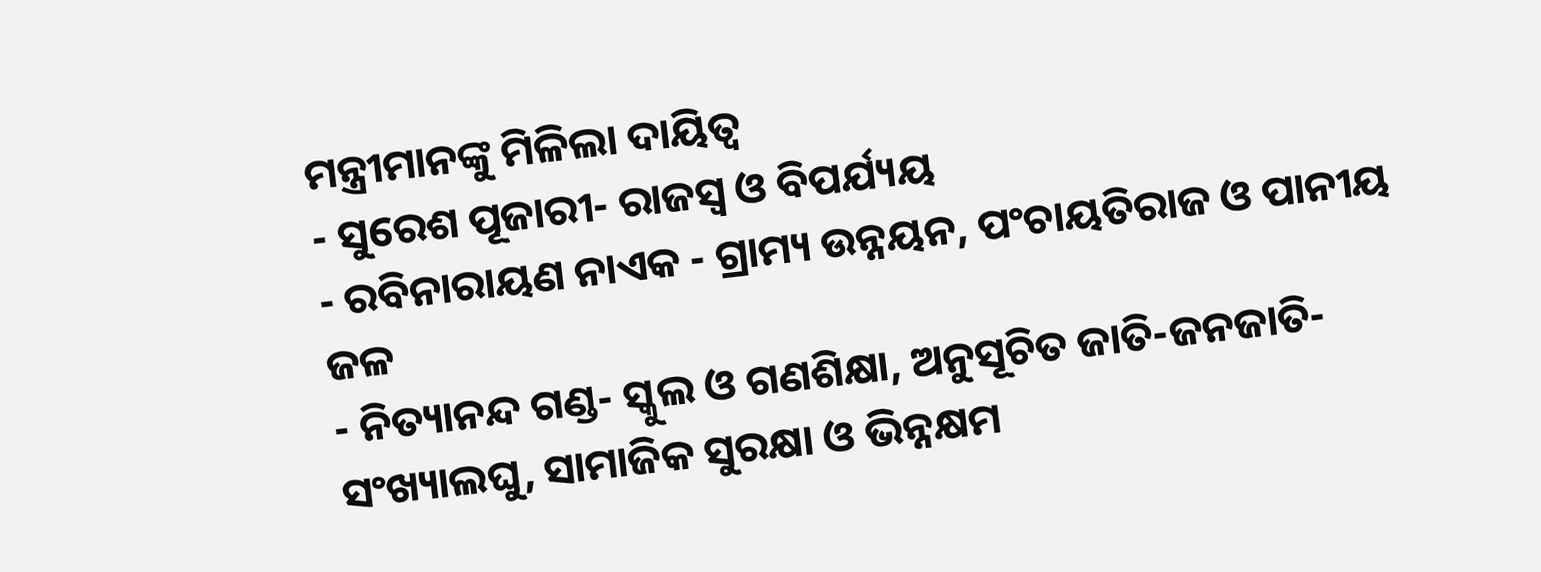ମନ୍ତ୍ରୀମାନଙ୍କୁ ମିଳିଲା ଦାୟିତ୍ୱ
- ସୁରେଶ ପୂଜାରୀ- ରାଜସ୍ୱ ଓ ବିପର୍ଯ୍ୟୟ
- ରବିନାରାୟଣ ନାଏକ - ଗ୍ରାମ୍ୟ ଉନ୍ନୟନ, ପଂଚାୟତିରାଜ ଓ ପାନୀୟ ଜଳ
- ନିତ୍ୟାନନ୍ଦ ଗଣ୍ଡ- ସ୍କୁଲ ଓ ଗଣଶିକ୍ଷା, ଅନୁସୂଚିତ ଜାତି-ଜନଜାତି-ସଂଖ୍ୟାଲଘୁ, ସାମାଜିକ ସୁରକ୍ଷା ଓ ଭିନ୍ନକ୍ଷମ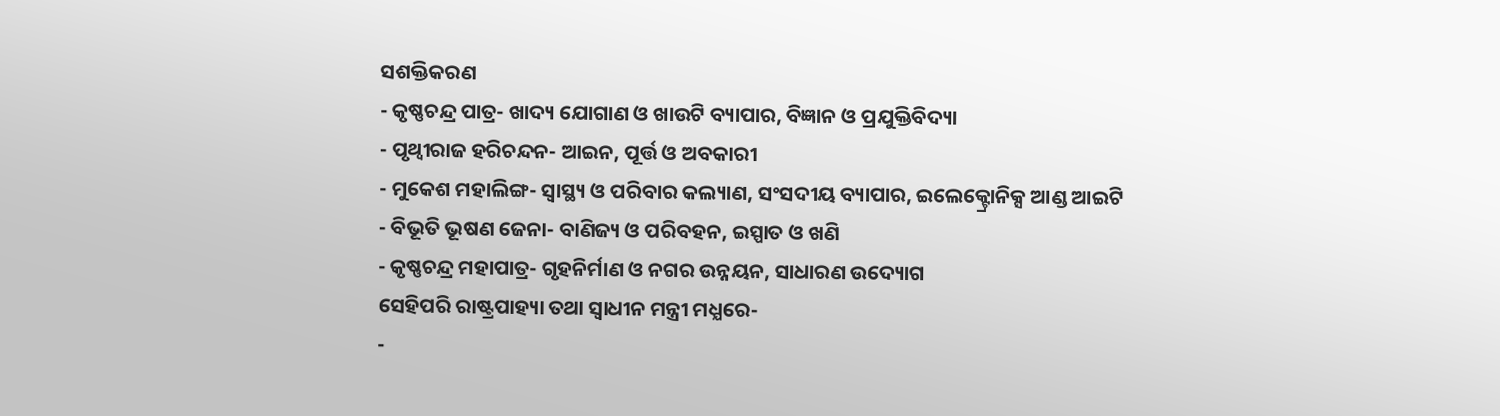ସଶକ୍ତିକରଣ
- କୃଷ୍ଣଚନ୍ଦ୍ର ପାତ୍ର- ଖାଦ୍ୟ ଯୋଗାଣ ଓ ଖାଉଟି ବ୍ୟାପାର, ବିଜ୍ଞାନ ଓ ପ୍ରଯୁକ୍ତିବିଦ୍ୟା
- ପୃଥ୍ୱୀରାଜ ହରିଚନ୍ଦନ- ଆଇନ, ପୂର୍ତ୍ତ ଓ ଅବକାରୀ
- ମୁକେଶ ମହାଲିଙ୍ଗ- ସ୍ୱାସ୍ଥ୍ୟ ଓ ପରିବାର କଲ୍ୟାଣ, ସଂସଦୀୟ ବ୍ୟାପାର, ଇଲେକ୍ଟ୍ରୋନିକ୍ସ ଆଣ୍ଡ ଆଇଟି
- ବିଭୂତି ଭୂଷଣ ଜେନା- ବାଣିଜ୍ୟ ଓ ପରିବହନ, ଇସ୍ପାତ ଓ ଖଣି
- କୃଷ୍ଣଚନ୍ଦ୍ର ମହାପାତ୍ର- ଗୃହନିର୍ମାଣ ଓ ନଗର ଉନ୍ନୟନ, ସାଧାରଣ ଉଦ୍ୟୋଗ
ସେହିପରି ରାଷ୍ଟ୍ରପାହ୍ୟା ତଥା ସ୍ବାଧୀନ ମନ୍ତ୍ରୀ ମଧ୍ଯରେ-
-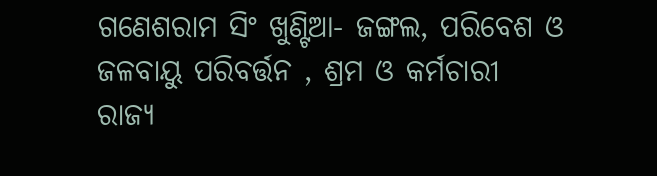ଗଣେଶରାମ ସିଂ ଖୁଣ୍ଟିଆ- ଜଙ୍ଗଲ, ପରିବେଶ ଓ ଜଳବାୟୁ ପରିବର୍ତ୍ତନ , ଶ୍ରମ ଓ କର୍ମଚାରୀ ରାଜ୍ୟ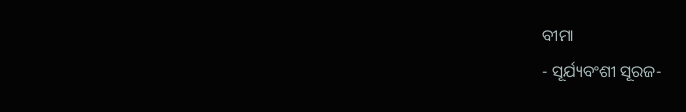ବୀମା
- ସୂର୍ଯ୍ୟବଂଶୀ ସୂରଜ-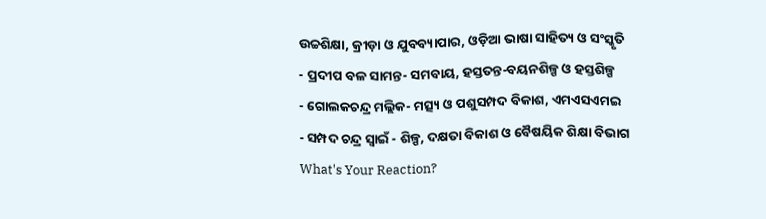ଉଚ୍ଚଶିକ୍ଷା, କ୍ରୀଡ଼ା ଓ ଯୁବବ୍ୟାପାର, ଓଡ଼ିଆ ଭାଷା ସାହିତ୍ୟ ଓ ସଂସ୍କୃତି
- ପ୍ରଦୀପ ବଳ ସାମନ୍ତ- ସମବାୟ, ହସ୍ତତନ୍ତ-ବୟନଶିଳ୍ପ ଓ ହସ୍ତଶିଳ୍ପ
- ଗୋଲକଚନ୍ଦ୍ର ମଲ୍ଲିକ- ମତ୍ସ୍ୟ ଓ ପଶୁସମ୍ପଦ ବିକାଶ, ଏମଏସଏମଇ
- ସମ୍ପଦ ଚନ୍ଦ୍ର ସ୍ୱାଇଁ - ଶିଳ୍ପ, ଦକ୍ଷତା ବିକାଶ ଓ ବୈଷୟିକ ଶିକ୍ଷା ବିଭାଗ
What's Your Reaction?